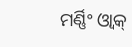ମର୍ଣ୍ଣିଂ ଓ୍ବାକ୍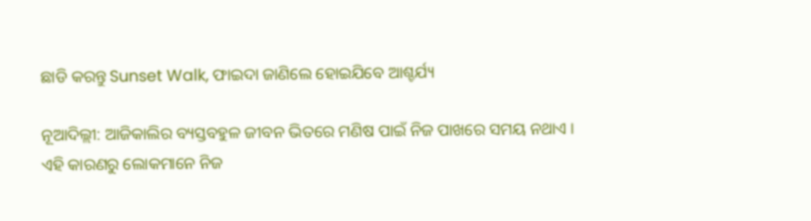ଛାଡି କରନ୍ତୁ Sunset Walk, ଫାଇଦା ଜାଣିଲେ ହୋଇଯିବେ ଆଶ୍ଚର୍ଯ୍ୟ

ନୂଆଦିଲ୍ଲୀ: ଆଜିକାଲିର ବ୍ୟସ୍ତବହୁଳ ଜୀବନ ଭିତରେ ମଣିଷ ପାଇଁ ନିଜ ପାଖରେ ସମୟ ନଥାଏ । ଏହି କାରଣରୁ ଲୋକମାନେ ନିଜ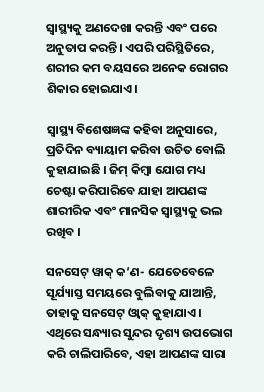ସ୍ୱାସ୍ଥ୍ୟକୁ ଅଣଦେଖା କରନ୍ତି ଏବଂ ପରେ ଅନୁତାପ କରନ୍ତି। ଏପରି ପରିସ୍ଥିତିରେ, ଶରୀର କମ ବୟସରେ ଅନେକ ରୋଗର ଶିକାର ହୋଇଯାଏ।

ସ୍ବାସ୍ଥ୍ୟ ବିଶେଷଜ୍ଞଙ୍କ କହିବା ଅନୁସାରେ, ପ୍ରତିଦିନ ବ୍ୟାୟାମ କରିବା ଉଚିତ ବୋଲି କୁହାଯାଇଛି । ଜିମ୍ କିମ୍ବା ଯୋଗ ମଧ୍ୟ ଚେଷ୍ଟା କରିପାରିବେ ଯାହା ଆପଣଙ୍କ ଶାରୀରିକ ଏବଂ ମାନସିକ ସ୍ୱାସ୍ଥ୍ୟକୁ ଭଲ ରଖିବ ।

ସନସେଟ୍ ୱାକ୍ କ’ଣ- ଯେତେବେଳେ ସୂର୍ଯ୍ୟାସ୍ତ ସମୟରେ ବୁଲିବାକୁ ଯାଆନ୍ତି, ତାହାକୁ ସନସେଟ୍ ଓ୍ବାକ୍ କୁହାଯାଏ । ଏଥିରେ ସନ୍ଧ୍ୟାର ସୁନ୍ଦର ଦୃଶ୍ୟ ଉପଭୋଗ କରି ଚାଲିପାରିବେ, ଏହା ଆପଣଙ୍କ ସାରା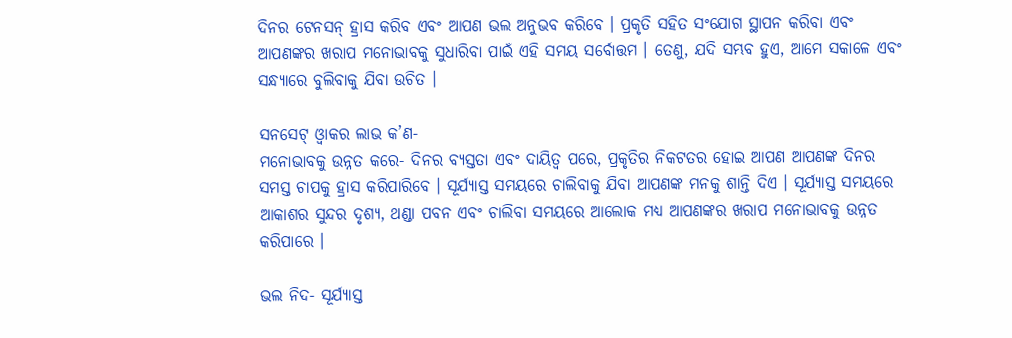ଦିନର ଟେନସନ୍ ହ୍ରାସ କରିବ ଏବଂ ଆପଣ ଭଲ ଅନୁଭବ କରିବେ । ପ୍ରକୃତି ସହିତ ସଂଯୋଗ ସ୍ଥାପନ କରିବା ଏବଂ ଆପଣଙ୍କର ଖରାପ ମନୋଭାବକୁ ସୁଧାରିବା ପାଇଁ ଏହି ସମୟ ସର୍ବୋତ୍ତମ । ତେଣୁ, ଯଦି ସମ୍ଭବ ହୁଏ, ଆମେ ସକାଳେ ଏବଂ ସନ୍ଧ୍ୟାରେ ବୁଲିବାକୁ ଯିବା ଉଚିତ ।

ସନସେଟ୍ ଓ୍ବାକର ଲାଭ କ’ଣ-
ମନୋଭାବକୁ ଉନ୍ନତ କରେ- ଦିନର ବ୍ୟସ୍ତତା ଏବଂ ଦାୟିତ୍ୱ ପରେ, ପ୍ରକୃତିର ନିକଟତର ହୋଇ ଆପଣ ଆପଣଙ୍କ ଦିନର ସମସ୍ତ ଚାପକୁ ହ୍ରାସ କରିପାରିବେ । ସୂର୍ଯ୍ୟାସ୍ତ ସମୟରେ ଚାଲିବାକୁ ଯିବା ଆପଣଙ୍କ ମନକୁ ଶାନ୍ତି ଦିଏ । ସୂର୍ଯ୍ୟାସ୍ତ ସମୟରେ ଆକାଶର ସୁନ୍ଦର ଦୃଶ୍ୟ, ଥଣ୍ଡା ପବନ ଏବଂ ଚାଲିବା ସମୟରେ ଆଲୋକ ମଧ୍ୟ ଆପଣଙ୍କର ଖରାପ ମନୋଭାବକୁ ଉନ୍ନତ କରିପାରେ ।

ଭଲ ନିଦ- ସୂର୍ଯ୍ୟାସ୍ତ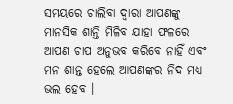ସମୟରେ ଚାଲିବା ଦ୍ୱାରା ଆପଣଙ୍କୁ ମାନସିକ ଶାନ୍ତି ମିଳିବ ଯାହା ଫଳରେ ଆପଣ ଚାପ ଅନୁଭବ କରିବେ ନାହିଁ ଏବଂ ମନ ଶାନ୍ତ ହେଲେ ଆପଣଙ୍କର ନିଦ ମଧ୍ୟ ଭଲ ହେବ ।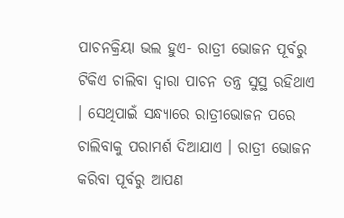ପାଚନକ୍ରିୟା ଭଲ ହୁଏ- ରାତ୍ରୀ ଭୋଜନ ପୂର୍ବରୁ ଟିକିଏ ଚାଲିବା ଦ୍ଵାରା ପାଚନ ତନ୍ତ୍ର ସୁସ୍ଥ ରହିଥାଏ । ସେଥିପାଇଁ ସନ୍ଧ୍ୟାରେ ରାତ୍ରୀଭୋଜନ ପରେ ଚାଲିବାକୁ ପରାମର୍ଶ ଦିଆଯାଏ । ରାତ୍ରୀ ଭୋଜନ କରିବା ପୂର୍ବରୁ ଆପଣ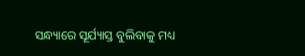ସନ୍ଧ୍ୟାରେ ସୂର୍ଯ୍ୟାସ୍ତ ବୁଲିବାକୁ ମଧ୍ୟ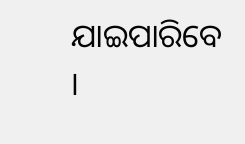ଯାଇପାରିବେ ।